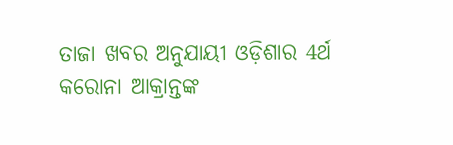ତାଜା ଖବର ଅନୁଯାୟୀ ଓଡ଼ିଶାର 4ର୍ଥ କରୋନା ଆକ୍ରାନ୍ତଙ୍କ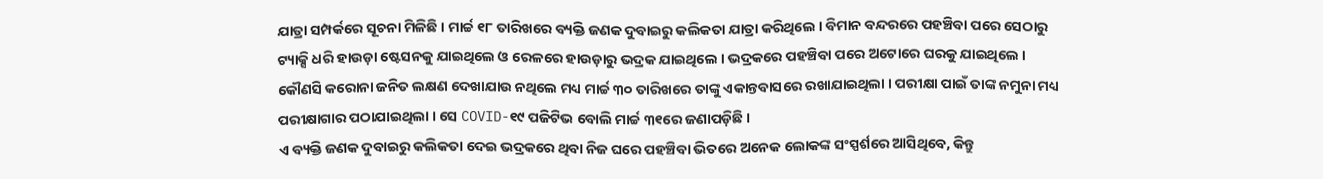ଯାତ୍ରା ସମ୍ପର୍କରେ ସୂଚନା ମିଳିଛି । ମାର୍ଚ୍ଚ ୧୮ ତାରିଖରେ ବ୍ୟକ୍ତି ଜଣକ ଦୁବାଇରୁ କଲିକତା ଯାତ୍ରା କରିଥିଲେ । ବିମାନ ବନ୍ଦରରେ ପହଞ୍ଚିବା ପରେ ସେଠାରୁ ଟ୍ୟାକ୍ସି ଧରି ହାଉଡ଼ା ଷ୍ଟେସନକୁ ଯାଇଥିଲେ ଓ ରେଳରେ ହାଉଡ଼ାରୁ ଭଦ୍ରକ ଯାଇଥିଲେ । ଭଦ୍ରକରେ ପହଞ୍ଚିବା ପରେ ଅଟୋରେ ଘରକୁ ଯାଇଥିଲେ ।
କୌଣସି କରୋନା ଜନିତ ଲକ୍ଷଣ ଦେଖାଯାଉ ନଥିଲେ ମଧ୍ୟ ମାର୍ଚ୍ଚ ୩୦ ତାରିଖରେ ତାଙ୍କୁ ଏକାନ୍ତବାସରେ ରଖାଯାଇଥିଲା । ପରୀକ୍ଷା ପାଇଁ ତାଙ୍କ ନମୁନା ମଧ୍ୟ ପରୀକ୍ଷାଗାର ପଠାଯାଇଥିଲା । ସେ COVID-୧୯ ପଜିଟିଭ ବୋଲି ମାର୍ଚ୍ଚ ୩୧ରେ ଜଣାପଡ଼ିଛି ।
ଏ ବ୍ୟକ୍ତି ଜଣକ ଦୁବାଇରୁ କଲିକତା ଦେଇ ଭଦ୍ରକରେ ଥିବା ନିଜ ଘରେ ପହଞ୍ଚିବା ଭିତରେ ଅନେକ ଲୋକଙ୍କ ସଂସ୍ପର୍ଶରେ ଆସିଥିବେ, କିନ୍ତୁ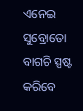ଏନେଇ ସୁବ୍ରୋତୋ ବାଗଚି ସ୍ପଷ୍ଟ କରିବେ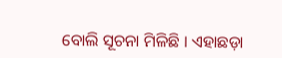ବୋଲି ସୂଚନା ମିଳିଛି । ଏହାଛଡ଼ା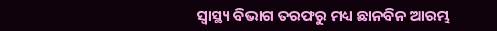ସ୍ୱାସ୍ଥ୍ୟ ବିଭାଗ ତରଫରୁ ମଧ୍ୟ ଛାନବିନ ଆରମ୍ଭ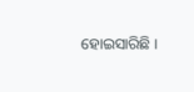ହୋଇସାରିଛି ।